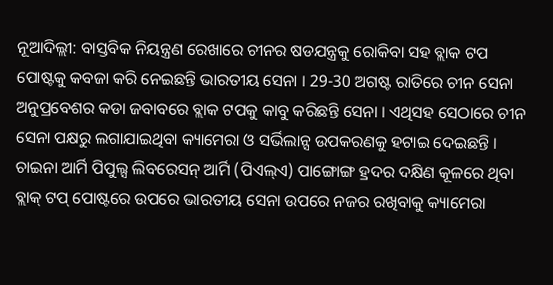ନୂଆଦିଲ୍ଲୀ: ବାସ୍ତବିକ ନିୟନ୍ତ୍ରଣ ରେଖାରେ ଚୀନର ଷଡଯନ୍ତ୍ରକୁ ରୋକିବା ସହ ବ୍ଲାକ ଟପ ପୋଷ୍ଟକୁ କବଜା କରି ନେଇଛନ୍ତି ଭାରତୀୟ ସେନା । 29-30 ଅଗଷ୍ଟ ରାତିରେ ଚୀନ ସେନା ଅନୁପ୍ରବେଶର କଡା ଜବାବରେ ବ୍ଲାକ ଟପକୁ କାବୁ କରିଛନ୍ତି ସେନା । ଏଥିସହ ସେଠାରେ ଚୀନ ସେନା ପକ୍ଷରୁ ଲଗାଯାଇଥିବା କ୍ୟାମେରା ଓ ସର୍ଭିଲାନ୍ସ ଉପକରଣକୁ ହଟାଇ ଦେଇଛନ୍ତି ।
ଚାଇନା ଆର୍ମି ପିପୁଲ୍ସ ଲିବରେସନ୍ ଆର୍ମି (ପିଏଲ୍ଏ) ପାଙ୍ଗୋଙ୍ଗ ହ୍ରଦର ଦକ୍ଷିଣ କୂଳରେ ଥିବା ବ୍ଲାକ୍ ଟପ୍ ପୋଷ୍ଟରେ ଉପରେ ଭାରତୀୟ ସେନା ଉପରେ ନଜର ରଖିବାକୁ କ୍ୟାମେରା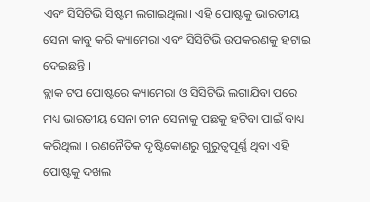ଏବଂ ସିସିଟିଭି ସିଷ୍ଟମ ଲଗାଇଥିଲା। ଏହି ପୋଷ୍ଟକୁ ଭାରତୀୟ ସେନା କାବୁ କରି କ୍ୟାମେରା ଏବଂ ସିସିଟିଭି ଉପକରଣକୁ ହଟାଇ ଦେଇଛନ୍ତି ।
ବ୍ଲାକ ଟପ ପୋଷ୍ଟରେ କ୍ୟାମେରା ଓ ସିସିଟିଭି ଲଗାଯିବା ପରେ ମଧ୍ୟ ଭାରତୀୟ ସେନା ଚୀନ ସେନାକୁ ପଛକୁ ହଟିବା ପାଇଁ ବାଧ୍ୟ କରିଥିଲା । ରଣନୈତିକ ଦୃଷ୍ଟିକୋଣରୁ ଗୁରୁତ୍ବପୂର୍ଣ୍ଣ ଥିବା ଏହି ପୋଷ୍ଟକୁ ଦଖଲ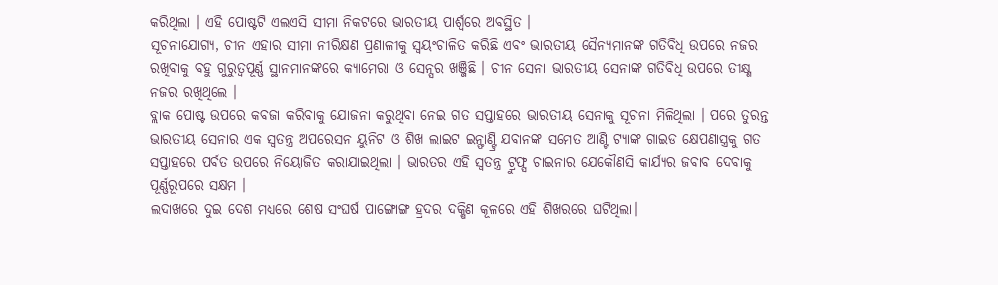କରିଥିଲା । ଏହି ପୋଷ୍ଟଟି ଏଲଏସି ସୀମା ନିକଟରେ ଭାରତୀୟ ପାର୍ଶ୍ବରେ ଅବସ୍ଥିତ ।
ସୂଚନାଯୋଗ୍ୟ, ଚୀନ ଏହାର ସୀମା ନୀରିକ୍ଷଣ ପ୍ରଣାଳୀକୁ ସ୍ବୟଂଚାଳିତ କରିଛି ଏବଂ ଭାରତୀୟ ସୈନ୍ୟମାନଙ୍କ ଗତିବିଧି ଉପରେ ନଜର ରଖିବାକୁ ବହୁ ଗୁରୁତ୍ବପୂର୍ଣ୍ଣ ସ୍ଥାନମାନଙ୍କରେ କ୍ୟାମେରା ଓ ସେନ୍ସର ଖଞ୍ଜିଛି । ଚୀନ ସେନା ଭାରତୀୟ ସେନାଙ୍କ ଗତିବିଧି ଉପରେ ତୀକ୍ଷ୍ଣ ନଜର ରଖିଥିଲେ ।
ବ୍ଲାକ ପୋଷ୍ଟ ଉପରେ କବଜା କରିବାକୁ ଯୋଜନା କରୁଥିବା ନେଇ ଗତ ସପ୍ତାହରେ ଭାରତୀୟ ସେନାକୁ ସୂଚନା ମିଳିଥିଲା । ପରେ ତୁରନ୍ତ ଭାରତୀୟ ସେନାର ଏକ ସ୍ବତନ୍ତ୍ର ଅପରେସନ ୟୁନିଟ ଓ ଶିଖ ଲାଇଟ ଇନ୍ଫାଣ୍ଟ୍ରି ଯବାନଙ୍କ ସମେତ ଆଣ୍ଟି ଟ୍ୟାଙ୍କ ଗାଇଡ କ୍ଷେପଣାସ୍ତ୍ରକୁ ଗତ ସପ୍ତାହରେ ପର୍ବତ ଉପରେ ନିୟୋଜିତ କରାଯାଇଥିଲା । ଭାରତର ଏହି ସ୍ବତନ୍ତ୍ର ଟ୍ରୁଫ୍ସ ଚାଇନାର ଯେକୌଣସି କାର୍ଯ୍ୟର ଜବାବ ଦେବାକୁ ପୂର୍ଣ୍ଣରୂପରେ ସକ୍ଷମ ।
ଲଦାଖରେ ଦୁଇ ଦେଶ ମଧ୍ୟରେ ଶେଷ ସଂଘର୍ଷ ପାଙ୍ଗୋଙ୍ଗ ହ୍ରଦର ଦକ୍ଷିଣ କୂଳରେ ଏହି ଶିଖରରେ ଘଟିଥିଲା।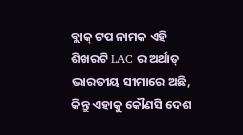ବ୍ଲାକ୍ ଟପ ନାମକ ଏହି ଶିଖରଟି LAC ର ଅର୍ଥାତ୍ ଭାରତୀୟ ସୀମାରେ ଅଛି, କିନ୍ତୁ ଏହାକୁ କୌଣସି ଦେଶ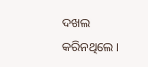ଦଖଲ କରିନଥିଲେ ।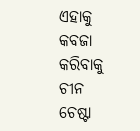ଏହାକୁ କବଜା କରିବାକୁ ଚୀନ ଚେଷ୍ଟା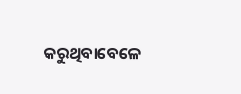କରୁଥିବାବେଳେ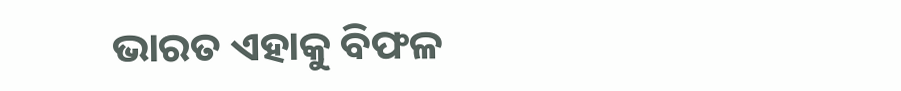ଭାରତ ଏହାକୁ ବିଫଳ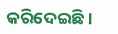କରିଦେଇଛି ।